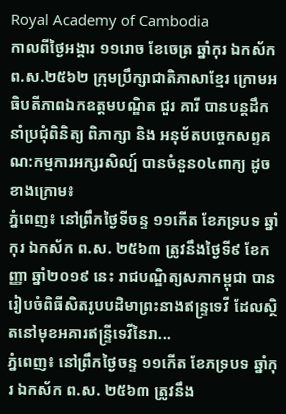Royal Academy of Cambodia
កាលពីថ្ងៃអង្គារ ១១រោច ខែចេត្រ ឆ្នាំកុរ ឯកស័ក ព.ស.២៥៦២ ក្រុមប្រឹក្សាជាតិភាសាខ្មែរ ក្រោមអធិបតីភាពឯកឧត្តមបណ្ឌិត ជួរ គារី បានបន្តដឹកនាំប្រជុំពិនិត្យ ពិភាក្សា និង អនុម័តបច្ចេកសព្ទគណ:កម្មការអក្សរសិល្ប៍ បានចំនួន០៤ពាក្យ ដូចខាងក្រោម៖
ភ្នំពេញ៖ នៅព្រឹកថ្ងៃទីចន្ទ ១១កើត ខែភទ្របទ ឆ្នាំកុរ ឯកស័ក ព.ស. ២៥៦៣ ត្រូវនឹងថ្ងៃទី៩ ខែកញ្ញា ឆ្នាំ២០១៩ នេះ រាជបណ្ឌិត្យសភាកម្ពុជា បានរៀបចំពិធីសិតរូបបដិមាព្រះនាងឥន្ទ្រទេវី ដែលស្ថិតនៅមុខអគារឥន្ទ្រីទេវីនៃរា...
ភ្នំពេញ៖ នៅព្រឹកថ្ងៃចន្ទ ១១កើត ខែភទ្របទ ឆ្នាំកុរ ឯកស័ក ព.ស. ២៥៦៣ ត្រូវនឹង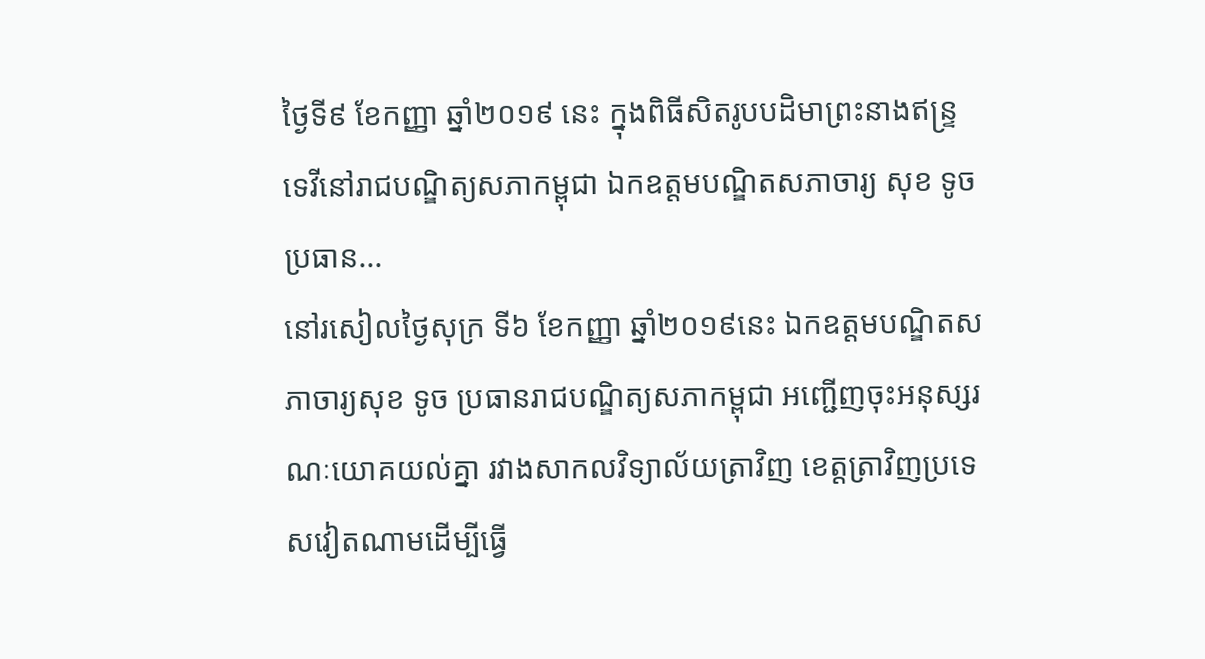ថ្ងៃទី៩ ខែកញ្ញា ឆ្នាំ២០១៩ នេះ ក្នុងពិធីសិតរូបបដិមាព្រះនាងឥន្ទ្រទេវីនៅរាជបណ្ឌិត្យសភាកម្ពុជា ឯកឧត្ដមបណ្ឌិតសភាចារ្យ សុខ ទូច ប្រធាន...
នៅរសៀលថ្ងៃសុក្រ ទី៦ ខែកញ្ញា ឆ្នាំ២០១៩នេះ ឯកឧត្តមបណ្ឌិតសភាចារ្យសុខ ទូច ប្រធានរាជបណ្ឌិត្យសភាកម្ពុជា អញ្ជើញចុះអនុស្សរណៈយោគយល់គ្នា រវាងសាកលវិទ្យាល័យត្រាវិញ ខេត្តត្រាវិញប្រទេសវៀតណាមដើម្បីធ្វើ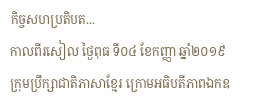កិច្ចសហប្រតិបត...
កាលពីរសៀល ថ្ងៃពុធ ទី០៤ ខែកញ្ញា ឆ្នាំ២០១៩ ក្រុមប្រឹក្សាជាតិភាសាខ្មែរ ក្រោមអធិបតីភាពឯកឧ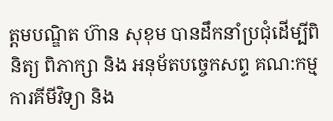ត្តមបណ្ឌិត ហ៊ាន សុខុម បានដឹកនាំប្រជុំដើម្បីពិនិត្យ ពិភាក្សា និង អនុម័តបច្ចេកសព្ទ គណ:កម្មការគីមីវិទ្យា និង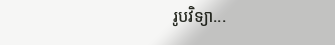រូបវិទ្យា...